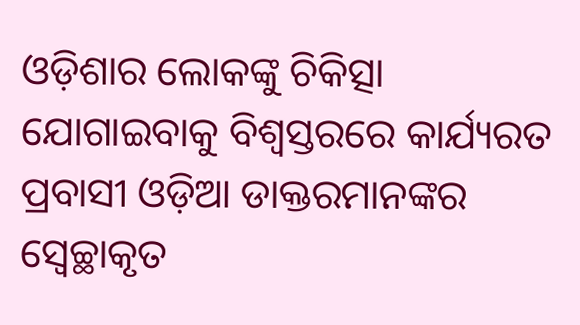ଓଡ଼ିଶାର ଲୋକଙ୍କୁ ଚିକିତ୍ସା ଯୋଗାଇବାକୁ ବିଶ୍ୱସ୍ତରରେ କାର୍ଯ୍ୟରତ ପ୍ରବାସୀ ଓଡ଼ିଆ ଡାକ୍ତରମାନଙ୍କର ସ୍ୱେଚ୍ଛାକୃତ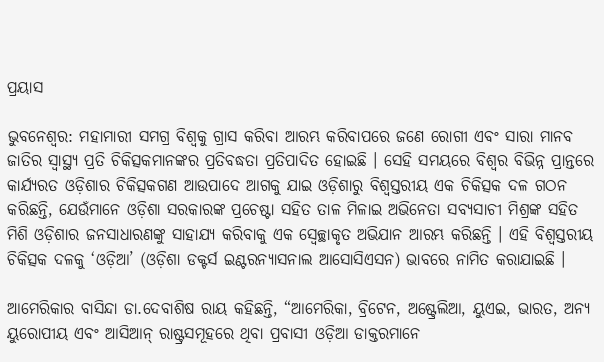ପ୍ରୟାସ

ଭୁବନେଶ୍ବର: ମହାମାରୀ ସମଗ୍ର ବିଶ୍ୱକୁ ଗ୍ରାସ କରିବା ଆରମ୍ଭ କରିବାପରେ ଜଣେ ରୋଗୀ ଏବଂ ସାରା ମାନବ ଜାତିର ସ୍ୱାସ୍ଥ୍ୟ ପ୍ରତି ଚିକିତ୍ସକମାନଙ୍କର ପ୍ରତିବଦ୍ଧତା ପ୍ରତିପାଦିତ ହୋଇଛି । ସେହି ସମୟରେ ବିଶ୍ୱର ବିଭିନ୍ନ ପ୍ରାନ୍ତରେ କାର୍ଯ୍ୟରତ ଓଡ଼ିଶାର ଚିକିତ୍ସକଗଣ ଆଉପାଦେ ଆଗକୁ ଯାଇ ଓଡ଼ିଶାରୁ ବିଶ୍ୱସ୍ତରୀୟ ଏକ ଚିକିତ୍ସକ ଦଳ ଗଠନ କରିଛନ୍ତି, ଯେଉଁମାନେ ଓଡ଼ିଶା ସରକାରଙ୍କ ପ୍ରଚେଷ୍ଟା ସହିତ ତାଳ ମିଳାଇ ଅଭିନେତା ସବ୍ୟସାଚୀ ମିଶ୍ରଙ୍କ ସହିତ ମିଶି ଓଡ଼ିଶାର ଜନସାଧାରଣଙ୍କୁ ସାହାଯ୍ୟ କରିବାକୁ ଏକ ସ୍ୱେଚ୍ଛାକୃତ ଅଭିଯାନ ଆରମ୍ଭ କରିଛନ୍ତି । ଏହି ବିଶ୍ୱସ୍ତରୀୟ ଚିକିତ୍ସକ ଦଳକୁ ‘ଓଡ଼ିଆ’ (ଓଡ଼ିଶା ଡକ୍ଟର୍ସ ଇଣ୍ଟରନ୍ୟାସନାଲ ଆସୋସିଏସନ) ଭାବରେ ନାମିତ କରାଯାଇଛି ।

ଆମେରିକାର ବାସିନ୍ଦା ଡା.ଦେବାଶିଷ ରାୟ କହିଛନ୍ତି, “ଆମେରିକା, ବ୍ରିଟେନ, ଅଷ୍ଟ୍ରେଲିଆ, ୟୁଏଇ, ଭାରତ, ଅନ୍ୟ ୟୁରୋପୀୟ ଏବଂ ଆସିଆନ୍ ରାଷ୍ଟ୍ରସମୂହରେ ଥିବା ପ୍ରବାସୀ ଓଡ଼ିଆ ଡାକ୍ତରମାନେ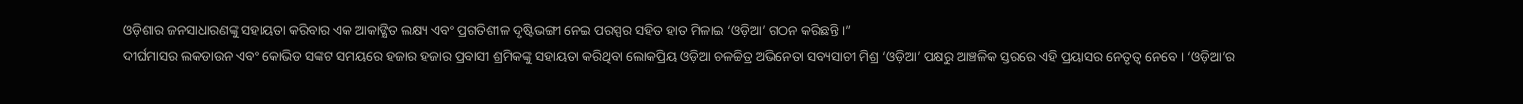ଓଡ଼ିଶାର ଜନସାଧାରଣଙ୍କୁ ସହାୟତା କରିବାର ଏକ ଆକାଙ୍କ୍ଷିତ ଲକ୍ଷ୍ୟ ଏବଂ ପ୍ରଗତିଶୀଳ ଦୃଷ୍ଟିଭଙ୍ଗୀ ନେଇ ପରସ୍ପର ସହିତ ହାତ ମିଳାଇ ‘ଓଡ଼ିଆ’ ଗଠନ କରିଛନ୍ତି ।”
ଦୀର୍ଘମାସର ଲକଡାଉନ ଏବଂ କୋଭିଡ ସଙ୍କଟ ସମୟରେ ହଜାର ହଜାର ପ୍ରବାସୀ ଶ୍ରମିକଙ୍କୁ ସହାୟତା କରିଥିବା ଲୋକପ୍ରିୟ ଓଡ଼ିଆ ଚଳଚ୍ଚିତ୍ର ଅଭିନେତା ସବ୍ୟସାଚୀ ମିଶ୍ର ‘ଓଡ଼ିଆ’ ପକ୍ଷରୁ ଆଞ୍ଚଳିକ ସ୍ତରରେ ଏହି ପ୍ରୟାସର ନେତୃତ୍ୱ ନେବେ । ‘ଓଡ଼ିଆ’ର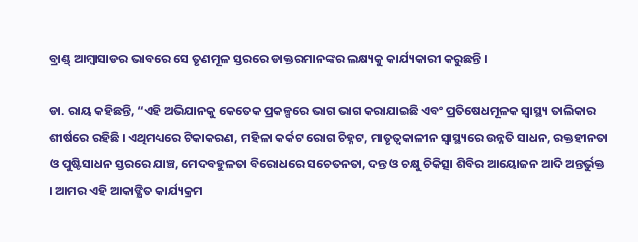ବ୍ରାଣ୍ଡ୍ ଆମ୍ବାସାଡର ଭାବରେ ସେ ତୃଣମୂଳ ସ୍ତରରେ ଡାକ୍ତରମାନଙ୍କର ଲକ୍ଷ୍ୟକୁ କାର୍ଯ୍ୟକାରୀ କରୁଛନ୍ତି ।

ଡା. ରାୟ କହିଛନ୍ତି, “ଏହି ଅଭିଯାନକୁ କେତେକ ପ୍ରକଳ୍ପରେ ଭାଗ ଭାଗ କରାଯାଇଛି ଏବଂ ପ୍ରତିଷେଧମୂଳକ ସ୍ୱାସ୍ଥ୍ୟ ତାଲିକାର ଶୀର୍ଷରେ ରହିଛି । ଏଥିମଧ୍ୟରେ ଟିକାକରଣ, ମହିଳା କର୍କଟ ରୋଗ ଚିହ୍ନଟ, ମାତୃତ୍ୱକାଳୀନ ସ୍ୱାସ୍ଥ୍ୟରେ ଉନ୍ନତି ସାଧନ, ରକ୍ତହୀନତା ଓ ପୁଷ୍ଟିସାଧନ ସ୍ତରରେ ଯାଞ୍ଚ, ମେଦବହୁଳତା ବିରୋଧରେ ସଚେତନତା, ଦନ୍ତ ଓ ଚକ୍ଷୁ ଚିକିତ୍ସା ଶିବିର ଆୟୋଜନ ଆଦି ଅନ୍ତର୍ଭୁକ୍ତ । ଆମର ଏହି ଆକାଙ୍କ୍ଷିତ କାର୍ଯ୍ୟକ୍ରମ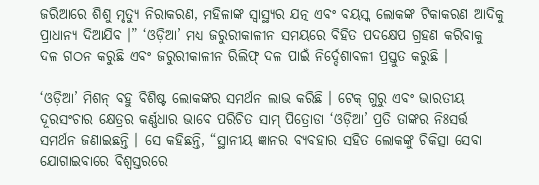ଜରିଆରେ ଶିଶୁ ମୃତ୍ୟୁ ନିରାକରଣ, ମହିଳାଙ୍କ ସ୍ୱାସ୍ଥ୍ୟର ଯତ୍ନ ଏବଂ ବୟସ୍କ ଲୋକଙ୍କ ଟିକାକରଣ ଆଦିକୁ ପ୍ରାଧାନ୍ୟ ଦିଆଯିବ ।” ‘ଓଡ଼ିଆ’ ମଧ୍ୟ ଜରୁରୀକାଳୀନ ସମୟରେ ବିହିତ ପଦକ୍ଷେପ ଗ୍ରହଣ କରିବାକୁ ଦଳ ଗଠନ କରୁଛି ଏବଂ ଜରୁରୀକାଳୀନ ରିଲିଫ୍ ଦଳ ପାଇଁ ନିର୍ଦ୍ଦେଶାବଳୀ ପ୍ରସ୍ତୁତ କରୁଛି ।

‘ଓଡ଼ିଆ’ ମିଶନ୍ ବହୁ ବିଶିଷ୍ଟ ଲୋକଙ୍କର ସମର୍ଥନ ଲାଭ କରିଛି । ଟେକ୍ ଗୁରୁ ଏବଂ ଭାରତୀୟ ଦୂରସଂଚାର କ୍ଷେତ୍ରର କର୍ଣ୍ଣଧାର ଭାବେ ପରିଚିତ ସାମ୍ ପିତ୍ରୋଡା ‘ଓଡ଼ିଆ’ ପ୍ରତି ତାଙ୍କର ନିଃସର୍ତ୍ତ ସମର୍ଥନ ଜଣାଇଛନ୍ତି । ସେ କହିଛନ୍ତି, “ସ୍ଥାନୀୟ ଜ୍ଞାନର ବ୍ୟବହାର ସହିତ ଲୋକଙ୍କୁ ଚିକିତ୍ସା ସେବା ଯୋଗାଇବାରେ ବିଶ୍ୱସ୍ତରରେ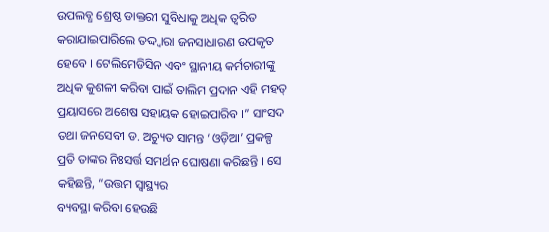ଉପଲବ୍ଧ ଶ୍ରେଷ୍ଠ ଡାକ୍ତରୀ ସୁବିଧାକୁ ଅଧିକ ତ୍ୱରିତ କରାଯାଇପାରିଲେ ତଦ୍ଦ୍ୱାରା ଜନସାଧାରଣ ଉପକୃତ ହେବେ । ଟେଲିମେଡିସିନ ଏବଂ ସ୍ଥାନୀୟ କର୍ମଚାରୀଙ୍କୁ ଅଧିକ କୁଶଳୀ କରିବା ପାଇଁ ତାଲିମ ପ୍ରଦାନ ଏହି ମହତ୍ ପ୍ରୟାସରେ ଅଶେଷ ସହାୟକ ହୋଇପାରିବ ।” ସାଂସଦ ତଥା ଜନସେବୀ ଡ. ଅଚ୍ୟୁତ ସାମନ୍ତ ‘ଓଡ଼ିଆ’ ପ୍ରକଳ୍ପ ପ୍ରତି ତାଙ୍କର ନିଃସର୍ତ୍ତ ସମର୍ଥନ ଘୋଷଣା କରିଛନ୍ତି । ସେ କହିଛନ୍ତି, “ଉତ୍ତମ ସ୍ୱାସ୍ଥ୍ୟର
ବ୍ୟବସ୍ଥା କରିବା ହେଉଛି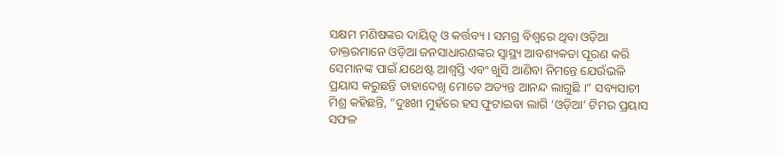ସକ୍ଷମ ମଣିଷଙ୍କର ଦାୟିତ୍ୱ ଓ କର୍ତ୍ତବ୍ୟ । ସମଗ୍ର ବିଶ୍ୱରେ ଥିବା ଓଡ଼ିଆ ଡାକ୍ତରମାନେ ଓଡ଼ିଆ ଜନସାଧାରଣଙ୍କର ସ୍ୱାସ୍ଥ୍ୟ ଆବଶ୍ୟକତା ପୂରଣ କରି ସେମାନଙ୍କ ପାଇଁ ଯଥେଷ୍ଟ ଆଶ୍ୱସ୍ତି ଏବଂ ଖୁସି ଆଣିବା ନିମନ୍ତେ ଯେଉଁଭଳି ପ୍ରୟାସ କରୁଛନ୍ତି ତାହାଦେଖି ମୋତେ ଅତ୍ୟନ୍ତ ଆନନ୍ଦ ଲାଗୁଛି ।” ସବ୍ୟସାଚୀ ମିଶ୍ର କହିଛନ୍ତି, “ଦୁଃଖୀ ମୁହଁରେ ହସ ଫୁଟାଇବା ଲାଗି ‘ଓଡ଼ିଆ’ ଟିମର ପ୍ରୟାସ ସଫଳ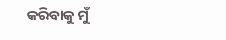କରିବାକୁ ମୁଁ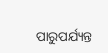ପାରୁପର୍ଯ୍ୟନ୍ତ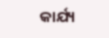କାର୍ଯ୍ୟ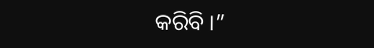କରିବି ।”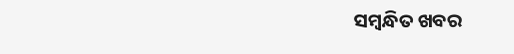ସମ୍ବନ୍ଧିତ ଖବର